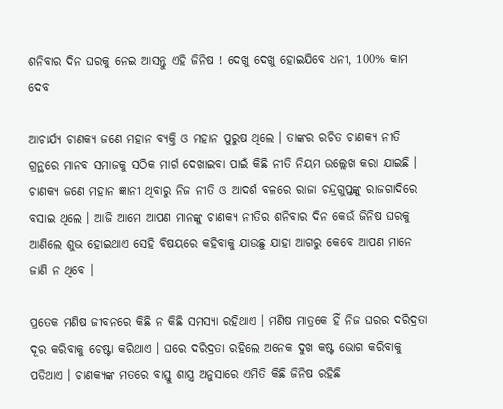ଶନିବାର ଦିନ ଘରକୁ ନେଇ ଆସନ୍ତୁ ଏହି ଜିନିଷ ! ଦେଖୁ ଦେଖୁ ହୋଇଯିବେ ଧନୀ, 100% କାମ ଦେବ

ଆଚାର୍ଯ୍ୟ ଚାଣକ୍ୟ ଜଣେ ମହାନ ବ୍ୟକ୍ତି ଓ ମହାନ ପୁରୁଷ ଥିଲେ । ତାଙ୍କର ରଚିତ ଚାଣକ୍ୟ ନୀତି ଗ୍ରନ୍ଥରେ ମାନବ ସମାଜକୁ ସଠିକ ମାର୍ଗ ଦେଖାଇବା ପାଇଁ କିଛି ନୀତି ନିୟମ ଉଲ୍ଲେଖ କରା ଯାଇଛି । ଚାଣକ୍ୟ ଜଣେ ମହାନ ଜ୍ଞାନୀ ଥିବାରୁ ନିଜ ନୀତି ଓ ଆଦର୍ଶ ବଳରେ ରାଜା ଚନ୍ଦ୍ରଗୁପ୍ତଙ୍କୁ ରାଜଗାଦିରେ ବସାଇ ଥିଲେ । ଆଜି ଆମେ ଆପଣ ମାନଙ୍କୁ ଚାଣକ୍ୟ ନୀତିର ଶନିବାର ଦିନ କେଉଁ ଜିନିଷ ଘରକୁ ଆଣିଲେ ଶୁଭ ହୋଇଥାଏ ସେହି ବିଷୟରେ କହିବାକୁ ଯାଉଛୁ ଯାହା ଆଗରୁ କେବେ ଆପଣ ମାନେ ଜାଣି ନ ଥିବେ ।

ପ୍ରତେକ ମଣିଷ ଜୀବନରେ କିଛି ନ କିଛି ସମସ୍ଯା ରହିଥାଏ । ମଣିଷ ମାତ୍ରକେ ହିଁ ନିଜ ଘରର ଦରିଦ୍ରତା ଦୂର କରିବାକୁ ଚେଷ୍ଟା କରିଥାଏ । ଘରେ ଦରିଦ୍ରତା ରହିଲେ ଅନେକ ଦୁଖ କଷ୍ଟ ଭୋଗ କରିବାକୁ ପଡିଥାଏ । ଚାଣକ୍ୟଙ୍କ ମତରେ ବାସ୍ତୁ ଶାସ୍ତ୍ର ଅନୁସାରେ ଏମିତି କିଛି ଜିନିଷ ରହିଛି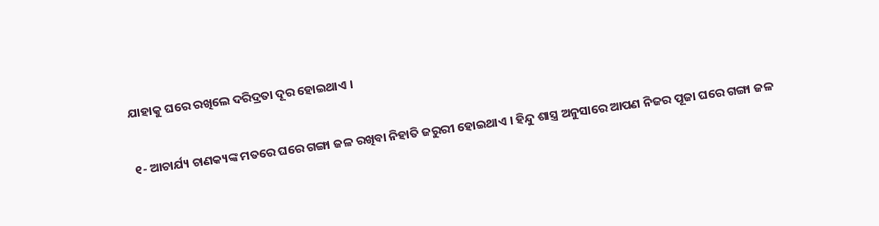ଯାହାକୁ ଘରେ ରଖିଲେ ଦରିଦ୍ରତା ଦୂର ହୋଇଥାଏ ।

୧- ଆଚାର୍ଯ୍ୟ ଚାଣକ୍ୟଙ୍କ ମତରେ ଘରେ ଗଙ୍ଗା ଜଳ ରଖିବା ନିହାତି ଜରୁରୀ ହୋଇଥାଏ । ହିନ୍ଦୁ ଶାସ୍ତ୍ର ଅନୁସାରେ ଆପଣ ନିଜର ପୂଜା ଘରେ ଗଙ୍ଗା ଜଳ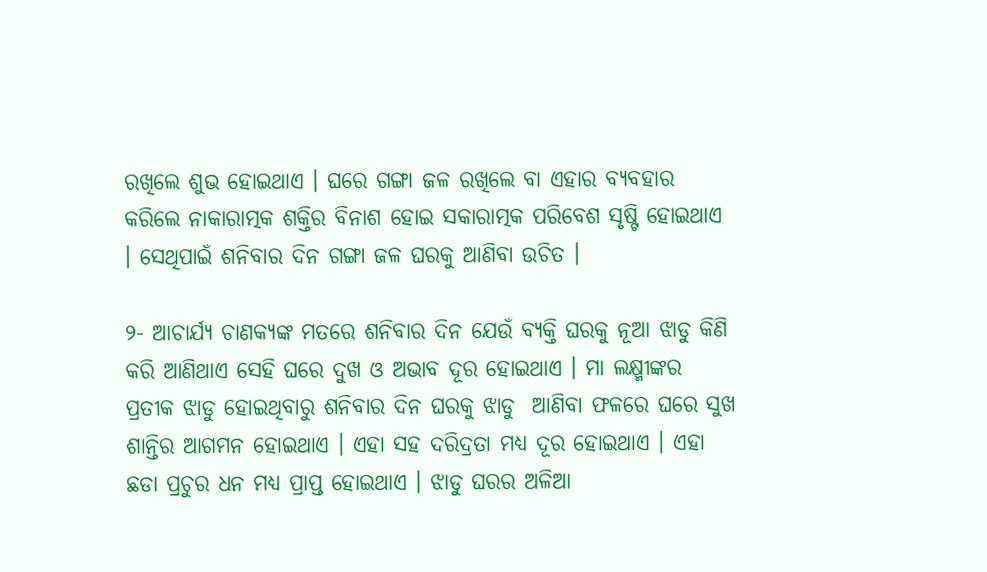ରଖିଲେ ଶୁଭ ହୋଇଥାଏ । ଘରେ ଗଙ୍ଗା ଜଳ ରଖିଲେ ବା ଏହାର ବ୍ୟବହାର କରିଲେ ନାକାରାତ୍ମକ ଶକ୍ତିର ବିନାଶ ହୋଇ ସକାରାତ୍ମକ ପରିବେଶ ସୃଷ୍ଟି ହୋଇଥାଏ । ସେଥିପାଇଁ ଶନିବାର ଦିନ ଗଙ୍ଗା ଜଳ ଘରକୁ ଆଣିବା ଉଚିତ ।

୨- ଆଚାର୍ଯ୍ୟ ଚାଣକ୍ୟଙ୍କ ମତରେ ଶନିବାର ଦିନ ଯେଉଁ ବ୍ୟକ୍ତି ଘରକୁ ନୂଆ ଝାଡୁ କିଣି କରି ଆଣିଥାଏ ସେହି ଘରେ ଦୁଖ ଓ ଅଭାବ ଦୂର ହୋଇଥାଏ । ମା ଲକ୍ଷ୍ମୀଙ୍କର ପ୍ରତୀକ ଝାଡୁ ହୋଇଥିବାରୁ ଶନିବାର ଦିନ ଘରକୁ ଝାଡୁ  ଆଣିବା ଫଳରେ ଘରେ ସୁଖ ଶାନ୍ତିର ଆଗମନ ହୋଇଥାଏ । ଏହା ସହ ଦରିଦ୍ରତା ମଧ୍ୟ ଦୂର ହୋଇଥାଏ । ଏହା ଛଡା ପ୍ରଚୁର ଧନ ମଧ୍ୟ ପ୍ରାପ୍ତ ହୋଇଥାଏ । ଝାଡୁ ଘରର ଅଳିଆ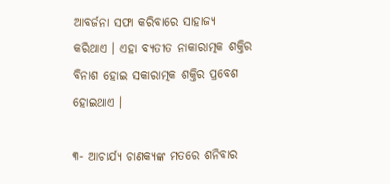ଆବର୍ଜନା ସଫା କରିବାରେ ସାହାଜ୍ଯ କରିଥାଏ । ଏହା ବ୍ଯତୀତ ନାକାରାତ୍ମକ ଶକ୍ତିର ବିନାଶ ହୋଇ ସକାରାତ୍ମକ ଶକ୍ତିର ପ୍ରବେଶ ହୋଇଥାଏ ।

୩- ଆଚାର୍ଯ୍ୟ ଚାଣକ୍ୟଙ୍କ ମତରେ ଶନିବାର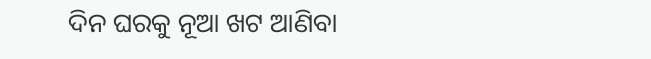ଦିନ ଘରକୁ ନୂଆ ଖଟ ଆଣିବା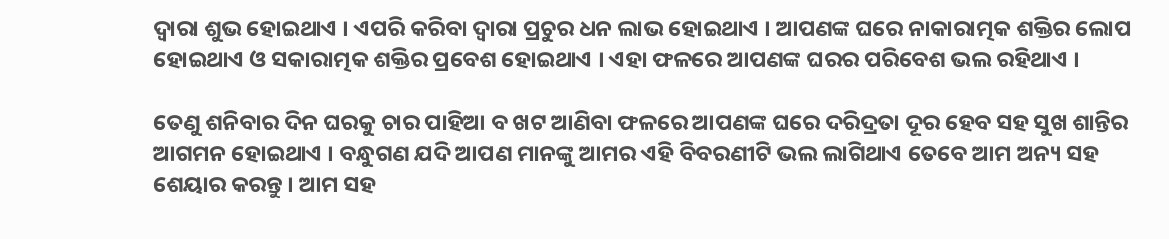ଦ୍ଵାରା ଶୁଭ ହୋଇଥାଏ । ଏପରି କରିବା ଦ୍ଵାରା ପ୍ରଚୁର ଧନ ଲାଭ ହୋଇଥାଏ । ଆପଣଙ୍କ ଘରେ ନାକାରାତ୍ମକ ଶକ୍ତିର ଲୋପ ହୋଇଥାଏ ଓ ସକାରାତ୍ମକ ଶକ୍ତିର ପ୍ରବେଶ ହୋଇଥାଏ । ଏହା ଫଳରେ ଆପଣଙ୍କ ଘରର ପରିବେଶ ଭଲ ରହିଥାଏ ।

ତେଣୁ ଶନିବାର ଦିନ ଘରକୁ ଚାର ପାହିଆ ବ ଖଟ ଆଣିବା ଫଳରେ ଆପଣଙ୍କ ଘରେ ଦରିଦ୍ରତା ଦୂର ହେବ ସହ ସୁଖ ଶାନ୍ତିର ଆଗମନ ହୋଇଥାଏ । ବନ୍ଧୁଗଣ ଯଦି ଆପଣ ମାନଙ୍କୁ ଆମର ଏହି ବିବରଣୀଟି ଭଲ ଲାଗିଥାଏ ତେବେ ଆମ ଅନ୍ୟ ସହ ଶେୟାର କରନ୍ତୁ । ଆମ ସହ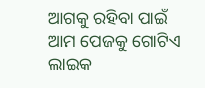ଆଗକୁ ରହିବା ପାଇଁ ଆମ ପେଜକୁ ଗୋଟିଏ ଲାଇକ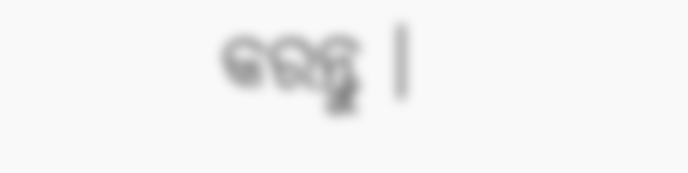କରନ୍ତୁ ।